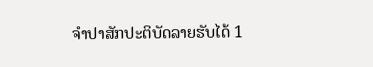ຈຳປາສັກປະຕິບັດລາຍຮັບໄດ້ 1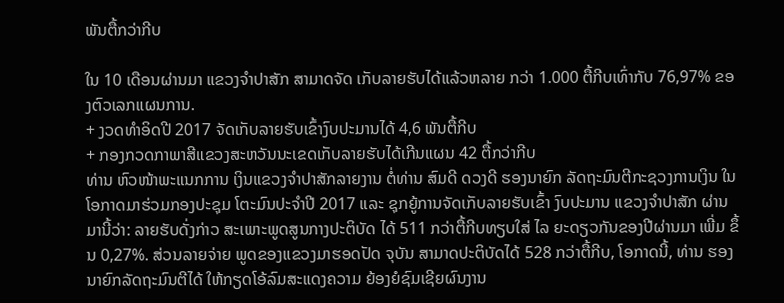ພັນຕື້ກວ່າກີບ

ໃນ 10 ເດືອນຜ່ານມາ ແຂວງຈຳປາສັກ ສາມາດຈັດ ເກັບລາຍຮັບໄດ້ແລ້ວຫລາຍ ກວ່າ 1.000 ຕື້ກີບເທົ່າກັບ 76,97% ຂອງຕົວເລກແຜນການ.
+ ງວດທໍາອິດປີ 2017 ຈັດເກັບລາຍຮັບເຂົ້າງົບປະມານໄດ້ 4,6 ພັນຕື້ກີບ
+ ກອງກວດກາພາສີແຂວງສະຫວັນນະເຂດເກັບລາຍຮັບໄດ້ເກີນແຜນ 42 ຕື້ກວ່າກີບ
ທ່ານ ຫົວໜ້າພະແນກການ ເງິນແຂວງຈຳປາສັກລາຍງານ ຕໍ່ທ່ານ ສົມດີ ດວງດີ ຮອງນາຍົກ ລັດຖະມົນຕີກະຊວງການເງິນ ໃນໂອກາດມາຮ່ວມກອງປະຊຸມ ໂຕະມົນປະຈຳປີ 2017 ແລະ ຊຸກຍູ້ການຈັດເກັບລາຍຮັບເຂົ້າ ງົບປະມານ ແຂວງຈຳປາສັກ ຜ່ານມານີ້ວ່າ: ລາຍຮັບດັ່ງກ່າວ ສະເພາະພູດສູນກາງປະຕິບັດ ໄດ້ 511 ກວ່າຕື້ກີບທຽບໃສ່ ໄລ ຍະດຽວກັນຂອງປີຜ່ານມາ ເພີ່ມ ຂຶ້ນ 0,27%. ສ່ວນລາຍຈ່າຍ ພູດຂອງແຂວງມາຮອດປັດ ຈຸບັນ ສາມາດປະຕິບັດໄດ້ 528 ກວ່າຕື້ກີບ, ໂອກາດນີ້, ທ່ານ ຮອງນາຍົກລັດຖະມົນຕີໄດ້ ໃຫ້ກຽດໂອ້ລົມສະແດງຄວາມ ຍ້ອງຍໍຊົມເຊີຍຜົນງານ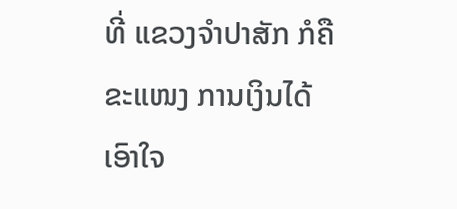ທີ່ ແຂວງຈຳປາສັກ ກໍຄືຂະແໜງ ການເງິນໄດ້ເອົາໃຈ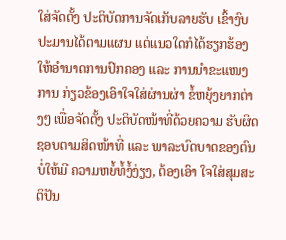ໃສ່ຈັດຕັ້ງ ປະຕິບັດການຈັດເກັບລາຍຮັບ ເຂົ້າງົບປະມານໄດ້ຕາມແຜນ ແຕ່ແນວໃດກໍໄດ້ຮຽກຮ້ອງ ໃຫ້ອຳນາດການປົກຄອງ ແລະ ການນຳຂະແໜງການ ກ່ຽວຂ້ອງເອົາໃຈໃສ່ຜ່ານຜ່າ ຂໍ້ຫຍຸ້ງຍາກຕ່າງໆ ເພື່ອຈັດຕັ້ງ ປະຕິບັດໜ້າທີ່ດ້ວຍຄວາມ ຮັບຜິດຊອບຕາມສິດໜ້າທີ່ ແລະ ພາລະບົດບາດຂອງຕົນ ບໍ່ໃຫ້ມີ ຄວາມຫຍໍ້ທໍ້ງໍ້ງ່ຽງ, ຕ້ອງເອົາ ໃຈໃສ່ສຸມສະຕິປັນ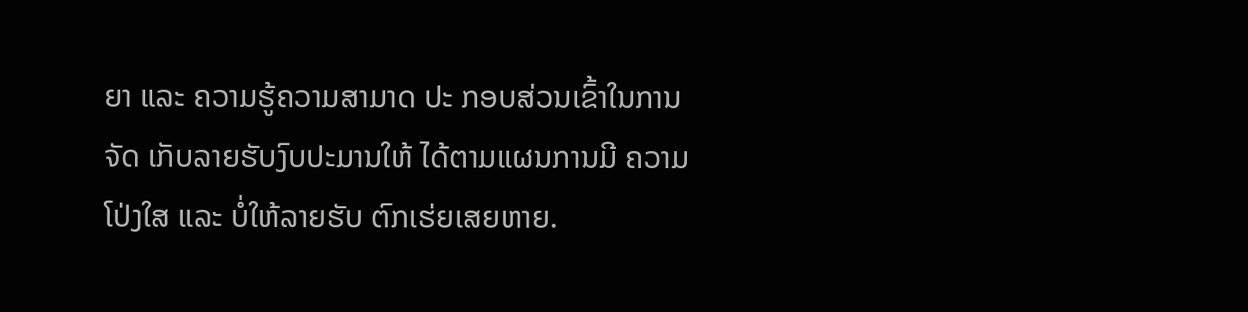ຍາ ແລະ ຄວາມຮູ້ຄວາມສາມາດ ປະ ກອບສ່ວນເຂົ້າໃນການຈັດ ເກັບລາຍຮັບງົບປະມານໃຫ້ ໄດ້ຕາມແຜນການມີ ຄວາມ ໂປ່ງໃສ ແລະ ບໍ່ໃຫ້ລາຍຮັບ ຕົກເຮ່ຍເສຍຫາຍ.